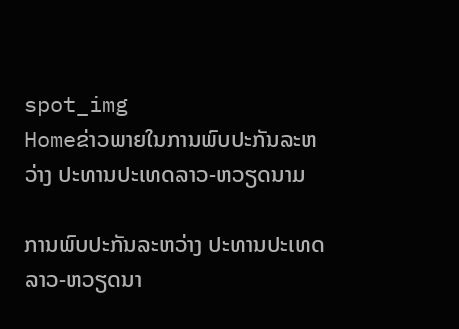spot_img
Homeຂ່າວພາຍໃນການພົບປະກັນລະຫວ່າງ ປະທານປະເທດລາວ-ຫວຽດນາມ

ການພົບປະກັນລະຫວ່າງ ປະທານປະເທດລາວ-ຫວຽດນາ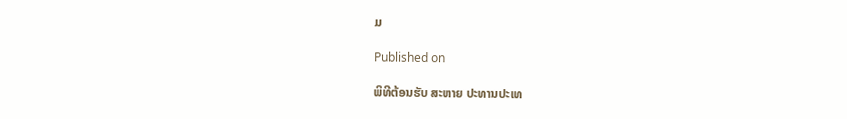ມ

Published on

ພິທີຕ້ອນຮັບ ສະຫາຍ ປະທານປະເທ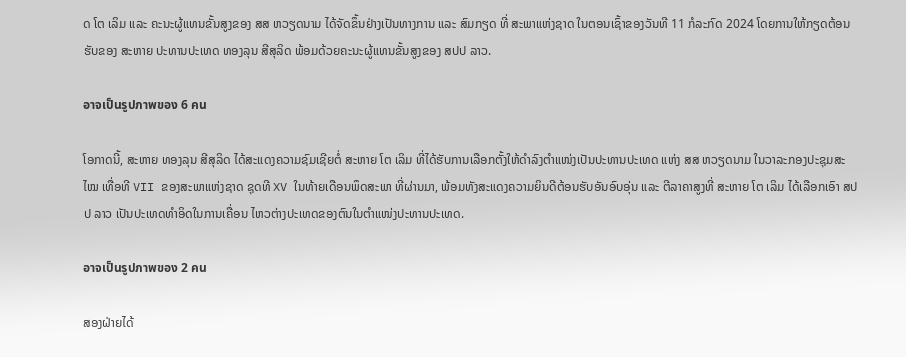ດ ໂຕ ເລິມ ແລະ ຄະນະຜູ້ແທນຂັ້ນສູງຂອງ ສສ ຫວຽດນາມ ໄດ້ຈັດຂຶ້ນຢ່າງເປັນທາງການ ແລະ ສົມກຽດ ທີ່ ສະພາແຫ່ງຊາດ ໃນຕອນເຊົ້າຂອງວັນທີ 11 ກໍລະກົດ 2024 ໂດຍການໃຫ້ກຽດຕ້ອນຮັບຂອງ ສະຫາຍ ປະທານປະເທດ ທອງລຸນ ສີສຸລິດ ພ້ອມດ້ວຍຄະນະຜູ້ແທນຂັ້ນສູງຂອງ ສປປ ລາວ.

อาจเป็นรูปภาพของ 6 คน

ໂອກາດນີ້, ສະຫາຍ ທອງລຸນ ສີສຸລິດ ໄດ້ສະແດງຄວາມຊົມເຊີຍຕໍ່ ສະຫາຍ ໂຕ ເລິມ ທີ່ໄດ້ຮັບການເລືອກຕັ້ງໃຫ້ດຳລົງຕຳແໜ່ງເປັນປະທານປະເທດ ແຫ່ງ ສສ ຫວຽດນາມ ໃນວາລະກອງປະຊຸມສະໄໝ ເທື່ອທີ VII ຂອງສະພາແຫ່ງຊາດ ຊຸດທີ XV ໃນທ້າຍເດືອນພຶດສະພາ ທີ່ຜ່ານມາ, ພ້ອມທັງສະແດງຄວາມຍິນດີຕ້ອນຮັບອັນອົບອຸ່ນ ແລະ ຕີລາຄາສູງທີ່ ສະຫາຍ ໂຕ ເລິມ ໄດ້ເລືອກເອົາ ສປປ ລາວ ເປັນປະເທດທຳອິດໃນການເຄື່ອນ ໄຫວຕ່າງປະເທດຂອງຕົນໃນຕຳແໜ່ງປະທານປະເທດ.

อาจเป็นรูปภาพของ 2 คน

ສອງຝ່າຍໄດ້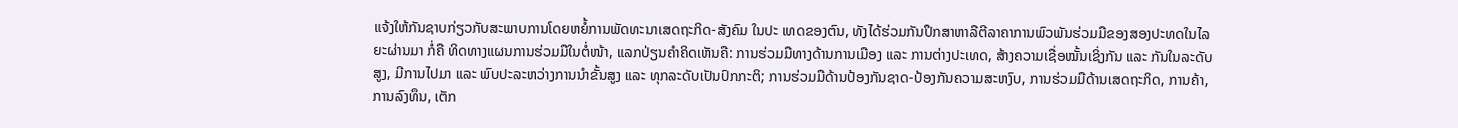ແຈ້ງໃຫ້ກັນຊາບກ່ຽວກັບສະພາບການໂດຍຫຍໍ້ການພັດທະນາເສດຖະກິດ-ສັງຄົມ ໃນປະ ເທດຂອງຕົນ, ທັງໄດ້ຮ່ວມກັນປຶກສາຫາລືຕີລາຄາການພົວພັນຮ່ວມມືຂອງສອງປະທດໃນໄລຍະຜ່ານມາ ກໍ່ຄື ທິດທາງແຜນການຮ່ວມມືໃນຕໍ່ໜ້າ, ແລກປ່ຽນຄໍາຄິດເຫັນຄື: ການຮ່ວມມືທາງດ້ານການເມືອງ ແລະ ການຕ່າງປະເທດ, ສ້າງຄວາມເຊື່ອໝັ້ນເຊິ່ງກັນ ແລະ ກັນໃນລະດັບສູງ, ມີການໄປມາ ແລະ ພົບປະລະຫວ່າງການນໍາຂັ້ນສູງ ແລະ ທຸກລະດັບເປັນປົກກະຕິ; ການຮ່ວມມືດ້ານປ້ອງກັນຊາດ-ປ້ອງກັນຄວາມສະຫງົບ, ການຮ່ວມມືດ້ານເສດຖະກິດ, ການຄ້າ, ການລົງທຶນ, ເຕັກ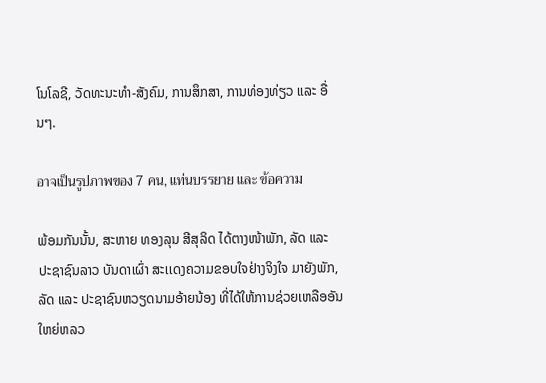ໂນໂລຊີ, ວັດທະນະທໍາ-ສັງຄົມ, ການສຶກສາ, ການທ່ອງທ່ຽວ ແລະ ອື່ນໆ.

อาจเป็นรูปภาพของ 7 คน, แท่นบรรยาย และ ข้อความ

ພ້ອມກັນນັ້ນ, ສະຫາຍ ທອງລຸນ ສີສຸລິດ ໄດ້ຕາງໜ້າພັກ, ລັດ ແລະ ປະຊາຊົນລາວ ບັນດາເຜົ່າ ສະເເດງຄວາມຂອບໃຈຢ່າງຈິງໃຈ ມາຍັງພັກ, ລັດ ແລະ ປະຊາຊົນຫວຽດນາມອ້າຍນ້ອງ ທີ່ໄດ້ໃຫ້ການຊ່ວຍເຫລືອອັນໃຫຍ່ຫລວ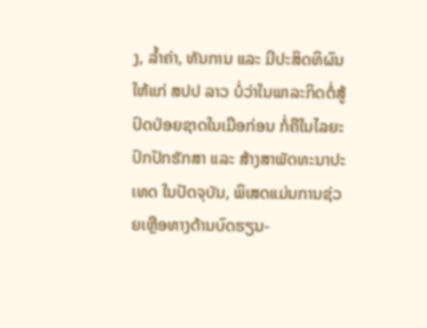ງ, ລໍ້າຄ່າ, ທັນການ ແລະ ມີປະສິດທິຜົນ ໃຫ້ແກ່ ສປປ ລາວ ບໍ່ວ່າໃນພາລະກິດຕໍ່ສູ້ປົດປ່ອຍຊາດໃນເມືອກ່ອນ ກໍ່ຄືໃນໄລຍະປົກປັກຮັກສາ ແລະ ສ້າງສາພັດທະນາປະເທດ ໃນປັດຈຸບັນ, ພິເສດແມ່ນການຊ່ວຍເຫຼືອທາງດ້ານບົດຮຽນ-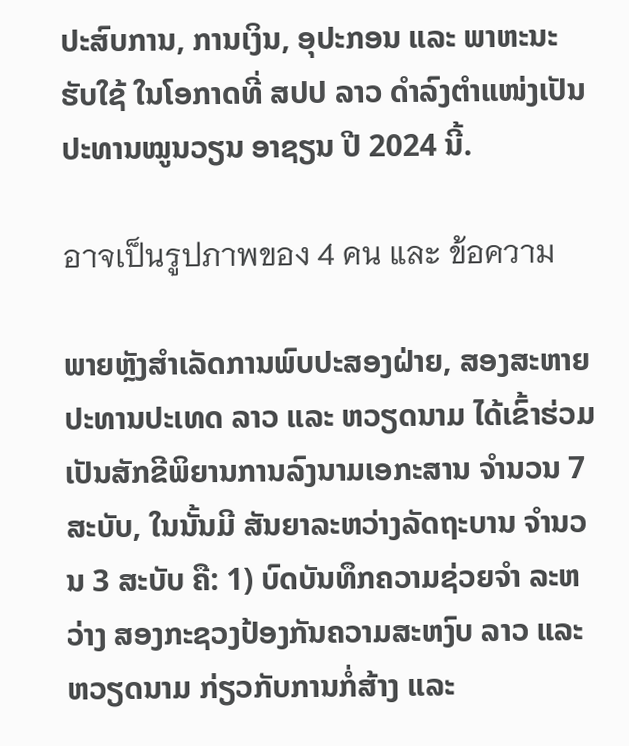ປະສົບການ, ການເງິນ, ອຸປະກອນ ແລະ ພາຫະນະຮັບໃຊ້ ໃນໂອກາດທີ່ ສປປ ລາວ ດຳລົງຕຳແໜ່ງເປັນປະທານໝູນວຽນ ອາຊຽນ ປີ 2024 ນີ້.

อาจเป็นรูปภาพของ 4 คน และ ข้อความ

ພາຍຫຼັງສໍາເລັດການພົບປະສອງຝ່າຍ, ສອງສະຫາຍປະທານປະເທດ ລາວ ແລະ ຫວຽດນາມ ໄດ້ເຂົ້າຮ່ວມເປັນສັກຂີພິຍານການລົງນາມເອກະສານ ຈໍານວນ 7 ສະບັບ, ໃນນັ້ນມີ ສັນຍາລະຫວ່າງລັດຖະບານ ຈໍານວນ 3 ສະບັບ ຄື: 1) ບົດບັນທຶກຄວາມຊ່ວຍຈໍາ ລະຫວ່າງ ສອງກະຊວງປ້ອງກັນຄວາມສະຫງົບ ລາວ ແລະ ຫວຽດນາມ ກ່ຽວກັບການກໍ່ສ້າງ ແລະ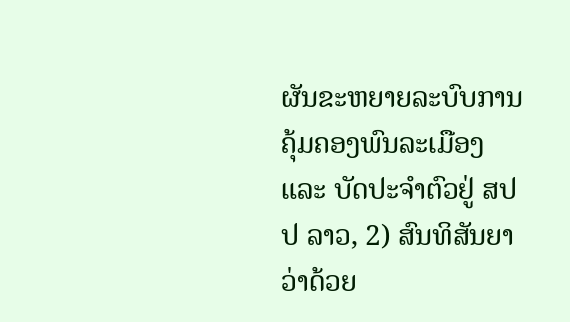ຜັນຂະຫຍາຍລະບົບການຄຸ້ມຄອງພົນລະເມືອງ ແລະ ບັດປະຈຳຕົວຢູ່ ສປປ ລາວ, 2) ສົນທິສັນຍາ ວ່າດ້ວຍ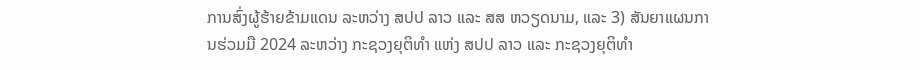ການສົ່ງຜູ້ຮ້າຍຂ້າມແດນ ລະຫວ່າງ ສປປ ລາວ ແລະ ສສ ຫວຽດນາມ, ແລະ 3) ສັນຍາແຜນການຮ່ວມມື 2024 ລະຫວ່າງ ກະຊວງຍຸຕິທຳ ແຫ່ງ ສປປ ລາວ ແລະ ກະຊວງຍຸຕິທຳ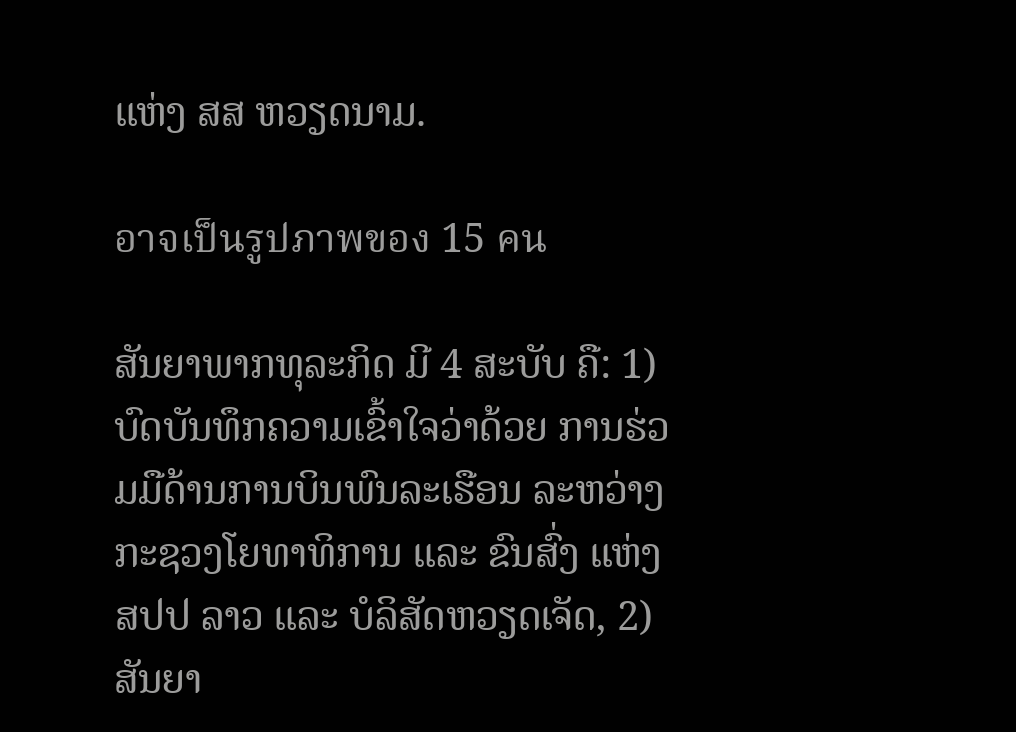ແຫ່ງ ສສ ຫວຽດນາມ.

อาจเป็นรูปภาพของ 15 คน

ສັນຍາພາກທຸລະກິດ ມີ 4 ສະບັບ ຄື: 1) ບົດບັນທຶກຄວາມເຂົ້າໃຈວ່າດ້ວຍ ການຮ່ວມມືດ້ານການບິນພົນລະເຮືອນ ລະຫວ່າງ ກະຊວງໂຍທາທິການ ແລະ ຂົນສົ່ງ ແຫ່ງ ສປປ ລາວ ແລະ ບໍລິສັດຫວຽດເຈັດ, 2) ສັນຍາ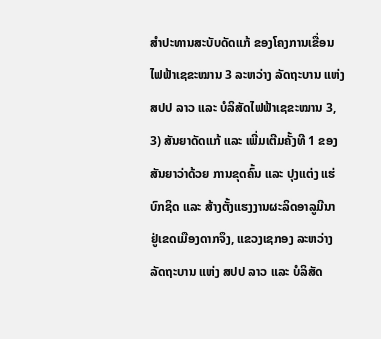ສໍາປະທານສະບັບດັດແກ້ ຂອງໂຄງການເຂື່ອນໄຟຟ້າເຊຂະໝານ 3 ລະຫວ່າງ ລັດຖະບານ ແຫ່ງ ສປປ ລາວ ແລະ ບໍລິສັດໄຟຟ້າເຊຂະໝານ 3, 3) ສັນຍາດັດແກ້ ແລະ ເພີ່ມເຕີມຄັ້ງທີ 1 ຂອງສັນຍາວ່າດ້ວຍ ການຂຸດຄົ້ນ ແລະ ປຸງແຕ່ງ ແຮ່ບົກຊິດ ແລະ ສ້າງຕັ້ງແຮງງານຜະລິດອາລູມີນາ ຢູ່ເຂດເມືອງດາກຈຶງ, ແຂວງເຊກອງ ລະຫວ່າງ ລັດຖະບານ ແຫ່ງ ສປປ ລາວ ແລະ ບໍລິສັດ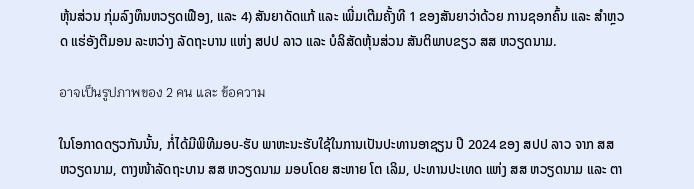ຫຸ້ນສ່ວນ ກຸ່ມລົງທຶນຫວຽດເຟືອງ, ແລະ 4) ສັນຍາດັດແກ້ ແລະ ເພີ່ມເຕີມຄັ້ງທີ 1 ຂອງສັນຍາວ່າດ້ວຍ ການຊອກຄົ້ນ ແລະ ສໍາຫຼວດ ແຮ່ອັງຕີມອນ ລະຫວ່າງ ລັດຖະບານ ແຫ່ງ ສປປ ລາວ ແລະ ບໍລິສັດຫຸ້ນສ່ວນ ສັນຕິພາບຂຽວ ສສ ຫວຽດນາມ.

อาจเป็นรูปภาพของ 2 คน และ ข้อความ

ໃນໂອກາດດຽວກັນນັ້ນ, ກໍ່ໄດ້ມີພິທີມອບ-ຮັບ ພາຫະນະຮັບໃຊ້ໃນການເປັນປະທານອາຊຽນ ປີ 2024 ຂອງ ສປປ ລາວ ຈາກ ສສ ຫວຽດນາມ, ຕາງໜ້າລັດຖະບານ ສສ ຫວຽດນາມ ມອບໂດຍ ສະຫາຍ ໂຕ ເລິມ, ປະທານປະເທດ ແຫ່ງ ສສ ຫວຽດນາມ ແລະ ຕາ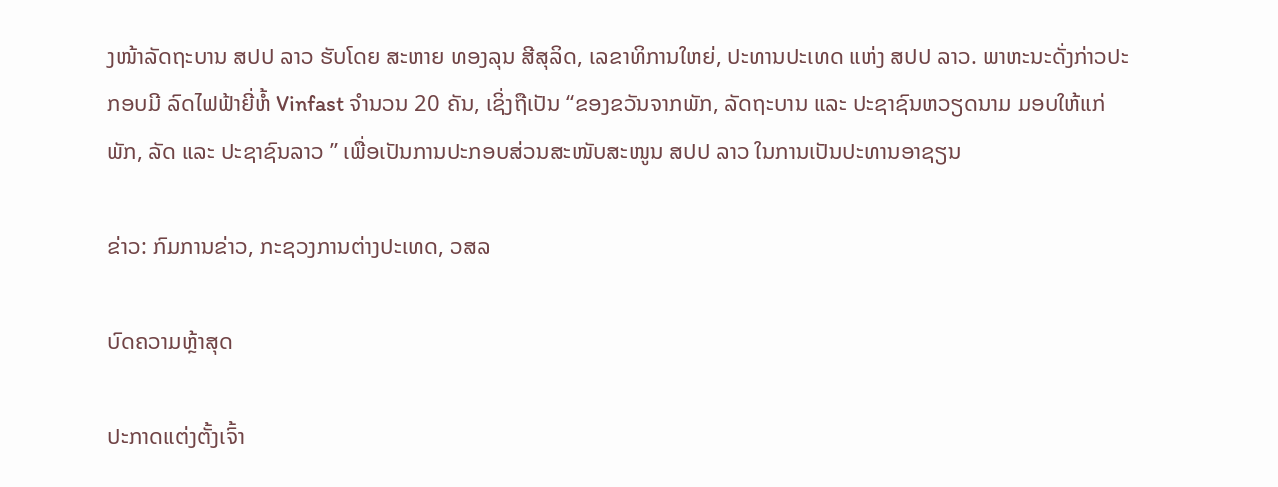ງໜ້າລັດຖະບານ ສປປ ລາວ ຮັບໂດຍ ສະຫາຍ ທອງລຸນ ສີສຸລິດ, ເລຂາທິການໃຫຍ່, ປະທານປະເທດ ແຫ່ງ ສປປ ລາວ. ພາຫະນະດັ່ງກ່າວປະກອບມີ ລົດໄຟຟ້າຍີ່ຫໍ້ Vinfast ຈໍານວນ 20 ຄັນ, ເຊິ່ງຖືເປັນ “ຂອງຂວັນຈາກພັກ, ລັດຖະບານ ແລະ ປະຊາຊົນຫວຽດນາມ ມອບໃຫ້ແກ່ພັກ, ລັດ ແລະ ປະຊາຊົນລາວ ” ເພື່ອເປັນການປະກອບສ່ວນສະໜັບສະໜູນ ສປປ ລາວ ໃນການເປັນປະທານອາຊຽນ

ຂ່າວ: ກົມການຂ່າວ, ກະຊວງການຕ່າງປະເທດ, ວສລ

ບົດຄວາມຫຼ້າສຸດ

ປະກາດແຕ່ງຕັ້ງເຈົ້າ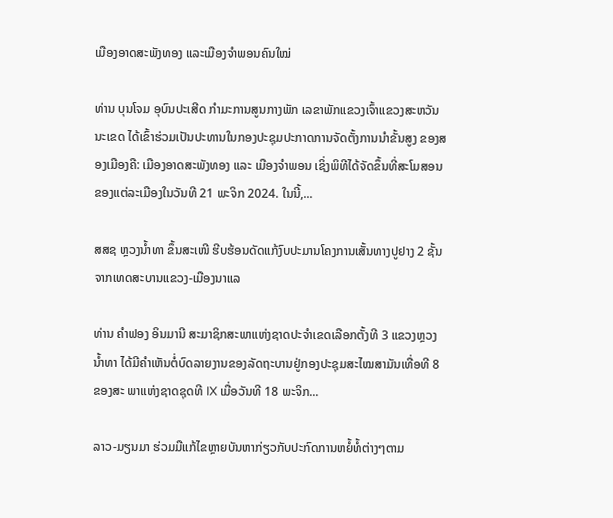ເມືອງອາດສະພັງທອງ ແລະເມືອງຈຳພອນຄົນໃໝ່

ທ່ານ ບຸນໂຈມ ອຸບົນປະເສີດ ກຳມະການສູນກາງພັກ ເລຂາພັກແຂວງເຈົ້າແຂວງສະຫວັນນະເຂດ ໄດ້ເຂົ້າຮ່ວມເປັນປະທານໃນກອງປະຊຸມປະກາດການຈັດຕັ້ງການນຳຂັ້ນສູງ ຂອງສອງເມືອງຄື: ເມືອງອາດສະພັງທອງ ແລະ ເມືອງຈຳພອນ ເຊິ່ງພິທີໄດ້ຈັດຂຶ້ນທີ່ສະໂມສອນຂອງແຕ່ລະເມືອງໃນວັນທີ 21 ພະຈິກ 2024. ໃນນີ້,...

ສສຊ ຫຼວງນໍ້າທາ ຂຶ້ນສະເໜີ ຮີບຮ້ອນດັດແກ້ງົບປະມານໂຄງການເສັ້ນທາງປູຢາງ 2 ຊັ້ນ ຈາກເທດສະບານແຂວງ-ເມືອງນາແລ

ທ່ານ ຄຳຟອງ ອິນມານີ ສະມາຊິກສະພາແຫ່ງຊາດປະຈຳເຂດເລືອກຕັ້ງທີ 3 ແຂວງຫຼວງນ້ຳທາ ໄດ້ມີຄຳເຫັນຕໍ່ບົດລາຍງານຂອງລັດຖະບານຢູ່ກອງປະຊຸມສະໄໝສາມັນເທື່ອທີ 8 ຂອງສະ ພາແຫ່ງຊາດຊຸດທີ IX ເມື່ອວັນທີ 18 ພະຈິກ...

ລາວ-ມຽນມາ ຮ່ວມມືແກ້ໄຂຫຼາຍບັນຫາກ່ຽວກັບປະກົດການຫຍໍ້ທໍ້ຕ່າງໆຕາມ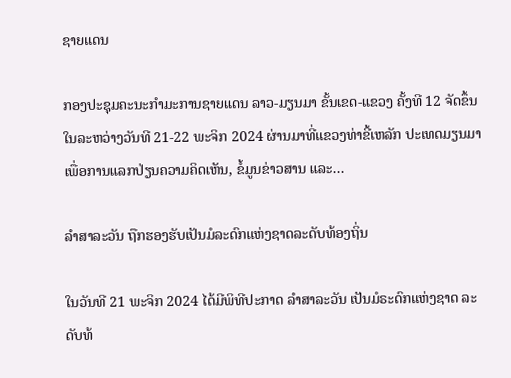ຊາຍແດນ

ກອງປະຊຸມຄະນະກຳມະການຊາຍແດນ ລາວ-ມຽນມາ ຂັ້ນເຂດ-ແຂວງ ຄັ້ງທີ 12 ຈັດຂຶ້ນໃນລະຫວ່າງວັນທີ 21-22 ພະຈິກ 2024 ຜ່ານມາທີ່ແຂວງທ່າຂີ້ເຫລັກ ປະເທດມຽນມາ ເພື່ອການແລກປ່ຽນຄວາມຄິດເຫັນ, ຂໍ້ມູນຂ່າວສານ ແລະ...

ລຳສາລະວັນ ຖືກຮອງຮັບເປັນມໍລະດົກແຫ່ງຊາດລະດັບທ້ອງຖິ່ນ

ໃນວັນທີ 21 ພະຈິກ 2024 ໄດ້ມີພິທີປະກາດ ລຳສາລະວັນ ເປັນມໍຣະດົກແຫ່ງຊາດ ລະດັບທ້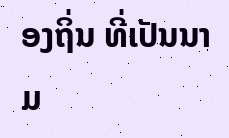ອງຖິ່ນ ທີ່ເປັນນາມ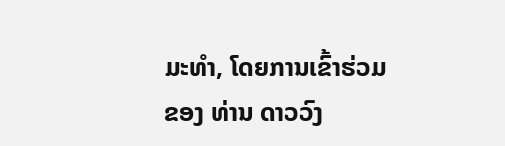ມະທຳ, ໂດຍການເຂົ້າຮ່ວມຂອງ ທ່ານ ດາວວົງ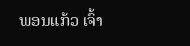ພອນແກ້ວ ເຈົ້າ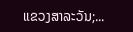ແຂວງສາລະວັນ;...